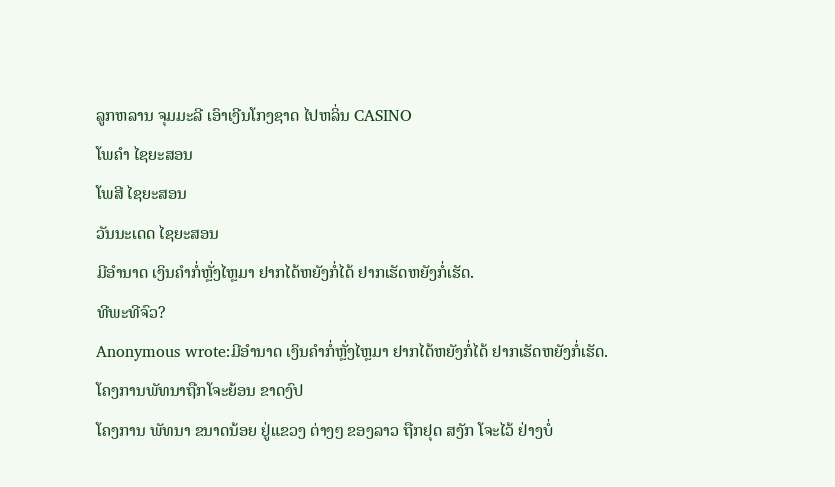ລູກຫລານ ຈຸມມະລີ ເອົາເງີນໂກງຊາດ ໄປຫລິ່ນ CASINO
ໂພຄຳ ໄຊຍະສອນ
ໂພສີ ໄຊຍະສອນ
ວັນນະເດດ ໄຊຍະສອນ
ມີອຳນາດ ເງິນຄຳກໍ່ຫຼັ່ງໄຫຼມາ ຢາກໄດ້ຫຍັງກໍ່ໄດ້ ຢາກເຮັດຫຍັງກໍ່ເຮັດ.
ທີພະທີຈົວ?
Anonymous wrote:ມີອຳນາດ ເງິນຄຳກໍ່ຫຼັ່ງໄຫຼມາ ຢາກໄດ້ຫຍັງກໍ່ໄດ້ ຢາກເຮັດຫຍັງກໍ່ເຮັດ.
ໂຄງການພັທນາຖືກໂຈະຍ້ອນ ຂາດງົປ
ໂຄງການ ພັທນາ ຂນາດນ້ອຍ ຢູ່ແຂວງ ຕ່າງໆ ຂອງລາວ ຖືກຢຸດ ສງັກ ໂຈະໄວ້ ຢ່າງບໍ່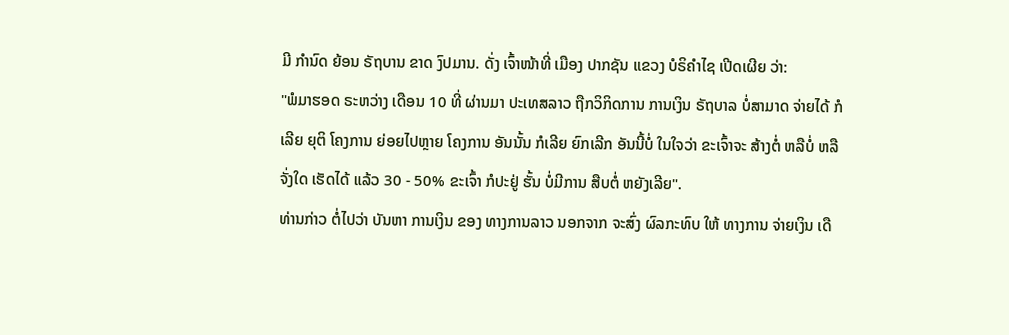ມີ ກໍານົດ ຍ້ອນ ຣັຖບານ ຂາດ ງົປມານ. ດັ່ງ ເຈົ້າໜ້າທີ່ ເມືອງ ປາກຊັນ ແຂວງ ບໍຣິຄໍາໄຊ ເປີດເຜີຍ ວ່າ:
"ພໍມາຮອດ ຣະຫວ່າງ ເດືອນ 10 ທີ່ ຜ່ານມາ ປະເທສລາວ ຖືກວິກິດການ ການເງິນ ຣັຖບາລ ບໍ່ສາມາດ ຈ່າຍໄດ້ ກໍເລີຍ ຍຸຕິ ໂຄງການ ຍ່ອຍໄປຫຼາຍ ໂຄງການ ອັນນັ້ນ ກໍເລີຍ ຍົກເລີກ ອັນນີ້ບໍ່ ໃນໃຈວ່າ ຂະເຈົ້າຈະ ສ້າງຕໍ່ ຫລືບໍ່ ຫລື ຈັ່ງໃດ ເຮັດໄດ້ ແລ້ວ 30 - 50% ຂະເຈົ້າ ກໍປະຢູ່ ຮັ້ນ ບໍ່ມີການ ສືບຕໍ່ ຫຍັງເລີຍ".
ທ່ານກ່າວ ຕໍ່ໄປວ່າ ບັນຫາ ການເງິນ ຂອງ ທາງການລາວ ນອກຈາກ ຈະສົ່ງ ຜົລກະທົບ ໃຫ້ ທາງການ ຈ່າຍເງິນ ເດື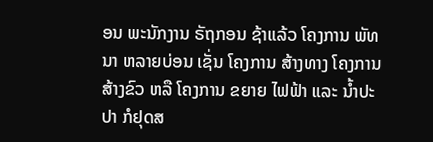ອນ ພະນັກງານ ຣັຖກອນ ຊ້າແລ້ວ ໂຄງການ ພັທນາ ຫລາຍບ່ອນ ເຊັ່ນ ໂຄງການ ສ້າງທາງ ໂຄງການ ສ້າງຂົວ ຫລື ໂຄງການ ຂຍາຍ ໄຟຟ້າ ແລະ ນໍ້າປະປາ ກໍຢຸດສ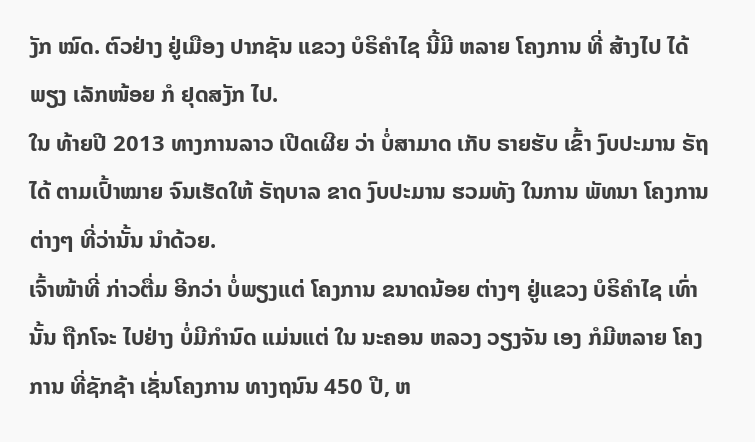ງັກ ໝົດ. ຕົວຢ່າງ ຢູ່ເມືອງ ປາກຊັນ ແຂວງ ບໍຣິຄໍາໄຊ ນີ້ມີ ຫລາຍ ໂຄງການ ທີ່ ສ້າງໄປ ໄດ້ພຽງ ເລັກໜ້ອຍ ກໍ ຢຸດສງັກ ໄປ.
ໃນ ທ້າຍປີ 2013 ທາງການລາວ ເປີດເຜີຍ ວ່າ ບໍ່ສາມາດ ເກັບ ຣາຍຮັບ ເຂົ້າ ງົບປະມານ ຣັຖ ໄດ້ ຕາມເປົ້າໝາຍ ຈົນເຮັດໃຫ້ ຣັຖບາລ ຂາດ ງົບປະມານ ຮວມທັງ ໃນການ ພັທນາ ໂຄງການ ຕ່າງໆ ທີ່ວ່ານັ້ນ ນໍາດ້ວຍ.
ເຈົ້າໜ້າທີ່ ກ່າວຕື່ມ ອີກວ່າ ບໍ່ພຽງແຕ່ ໂຄງການ ຂນາດນ້ອຍ ຕ່າງໆ ຢູ່ແຂວງ ບໍຣິຄໍາໄຊ ເທົ່ານັ້ນ ຖືກໂຈະ ໄປຢ່າງ ບໍ່ມີກໍານົດ ແມ່ນແຕ່ ໃນ ນະຄອນ ຫລວງ ວຽງຈັນ ເອງ ກໍມີຫລາຍ ໂຄງການ ທີ່ຊັກຊ້າ ເຊັ່ນໂຄງການ ທາງຖນົນ 450 ປີ, ຫ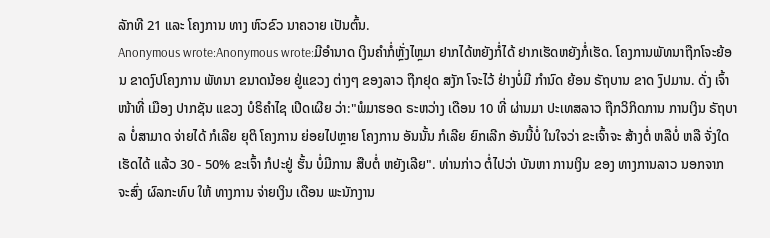ລັກທີ 21 ແລະ ໂຄງການ ທາງ ຫົວຂົວ ນາຄວາຍ ເປັນຕົ້ນ.
Anonymous wrote:Anonymous wrote:ມີອຳນາດ ເງິນຄຳກໍ່ຫຼັ່ງໄຫຼມາ ຢາກໄດ້ຫຍັງກໍ່ໄດ້ ຢາກເຮັດຫຍັງກໍ່ເຮັດ. ໂຄງການພັທນາຖືກໂຈະຍ້ອນ ຂາດງົປໂຄງການ ພັທນາ ຂນາດນ້ອຍ ຢູ່ແຂວງ ຕ່າງໆ ຂອງລາວ ຖືກຢຸດ ສງັກ ໂຈະໄວ້ ຢ່າງບໍ່ມີ ກໍານົດ ຍ້ອນ ຣັຖບານ ຂາດ ງົປມານ. ດັ່ງ ເຈົ້າໜ້າທີ່ ເມືອງ ປາກຊັນ ແຂວງ ບໍຣິຄໍາໄຊ ເປີດເຜີຍ ວ່າ:"ພໍມາຮອດ ຣະຫວ່າງ ເດືອນ 10 ທີ່ ຜ່ານມາ ປະເທສລາວ ຖືກວິກິດການ ການເງິນ ຣັຖບາລ ບໍ່ສາມາດ ຈ່າຍໄດ້ ກໍເລີຍ ຍຸຕິ ໂຄງການ ຍ່ອຍໄປຫຼາຍ ໂຄງການ ອັນນັ້ນ ກໍເລີຍ ຍົກເລີກ ອັນນີ້ບໍ່ ໃນໃຈວ່າ ຂະເຈົ້າຈະ ສ້າງຕໍ່ ຫລືບໍ່ ຫລື ຈັ່ງໃດ ເຮັດໄດ້ ແລ້ວ 30 - 50% ຂະເຈົ້າ ກໍປະຢູ່ ຮັ້ນ ບໍ່ມີການ ສືບຕໍ່ ຫຍັງເລີຍ". ທ່ານກ່າວ ຕໍ່ໄປວ່າ ບັນຫາ ການເງິນ ຂອງ ທາງການລາວ ນອກຈາກ ຈະສົ່ງ ຜົລກະທົບ ໃຫ້ ທາງການ ຈ່າຍເງິນ ເດືອນ ພະນັກງານ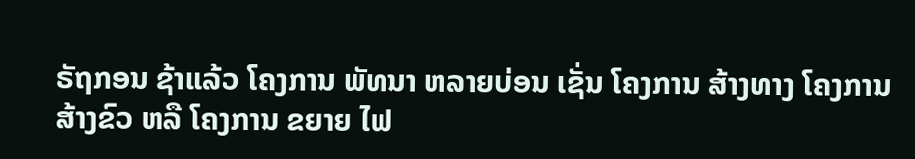ຣັຖກອນ ຊ້າແລ້ວ ໂຄງການ ພັທນາ ຫລາຍບ່ອນ ເຊັ່ນ ໂຄງການ ສ້າງທາງ ໂຄງການ ສ້າງຂົວ ຫລື ໂຄງການ ຂຍາຍ ໄຟ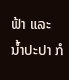ຟ້າ ແລະ ນໍ້າປະປາ ກໍ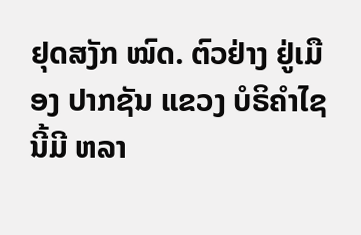ຢຸດສງັກ ໝົດ. ຕົວຢ່າງ ຢູ່ເມືອງ ປາກຊັນ ແຂວງ ບໍຣິຄໍາໄຊ ນີ້ມີ ຫລາ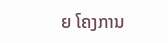ຍ ໂຄງການ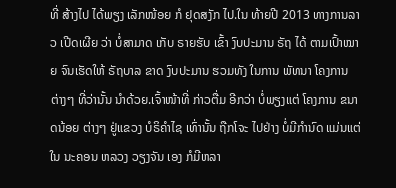ທີ່ ສ້າງໄປ ໄດ້ພຽງ ເລັກໜ້ອຍ ກໍ ຢຸດສງັກ ໄປ.ໃນ ທ້າຍປີ 2013 ທາງການລາວ ເປີດເຜີຍ ວ່າ ບໍ່ສາມາດ ເກັບ ຣາຍຮັບ ເຂົ້າ ງົບປະມານ ຣັຖ ໄດ້ ຕາມເປົ້າໝາຍ ຈົນເຮັດໃຫ້ ຣັຖບາລ ຂາດ ງົບປະມານ ຮວມທັງ ໃນການ ພັທນາ ໂຄງການ ຕ່າງໆ ທີ່ວ່ານັ້ນ ນໍາດ້ວຍ.ເຈົ້າໜ້າທີ່ ກ່າວຕື່ມ ອີກວ່າ ບໍ່ພຽງແຕ່ ໂຄງການ ຂນາດນ້ອຍ ຕ່າງໆ ຢູ່ແຂວງ ບໍຣິຄໍາໄຊ ເທົ່ານັ້ນ ຖືກໂຈະ ໄປຢ່າງ ບໍ່ມີກໍານົດ ແມ່ນແຕ່ ໃນ ນະຄອນ ຫລວງ ວຽງຈັນ ເອງ ກໍມີຫລາ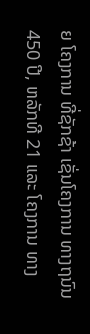ຍ ໂຄງການ ທີ່ຊັກຊ້າ ເຊັ່ນໂຄງການ ທາງຖນົນ 450 ປີ, ຫລັກທີ 21 ແລະ ໂຄງການ ທາງ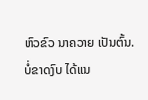ຫົວຂົວ ນາຄວາຍ ເປັນຕົ້ນ.
ບໍ່ຂາດງົບ ໄດ້ແນ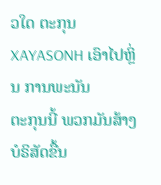ວໃດ ຕະກຸນ XAYASONH ເອົາໄປຫຼິ່ນ ການພະນັນ
ຕະກຸນນີ້ ພວກມັນສ້າງ ບໍຣິສັດຂື້ນ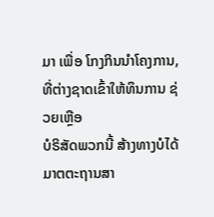ມາ ເພື່ອ ໂກງກິນນຳໂຄງການ, ທີ່ຕ່າງຊາດເຂົ້າໃຫ້ທຶນການ ຊ່ວຍເຫຼືອ
ບໍຣິສັດພວກນີ້ ສ້າງທາງບໍໄດ້ ມາຕຕະຖານສາ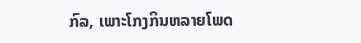ກົລ, ເພາະໂກງກິນຫລາຍໂພດ